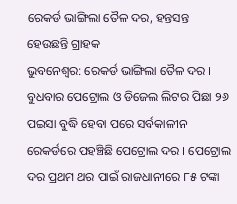ରେକର୍ଡ ଭାଙ୍ଗିଲା ତୈଳ ଦର, ହନ୍ତସନ୍ତ ହେଉଛନ୍ତି ଗ୍ରାହକ
ଭୁବନେଶ୍ୱର: ରେକର୍ଡ ଭାଙ୍ଗିଲା ତୈଳ ଦର । ବୁଧବାର ପେଟ୍ରୋଲ ଓ ଡିଜେଲ ଲିଟର ପିଛା ୨୬ ପଇସା ବୁଦ୍ଧି ହେବା ପରେ ସର୍ବକାଳୀନ ରେକର୍ଡରେ ପହଞ୍ଚିଛି ପେଟ୍ରୋଲ ଦର । ପେଟ୍ରୋଲ ଦର ପ୍ରଥମ ଥର ପାଇଁ ରାଜଧାନୀରେ ୮୫ ଟଙ୍କା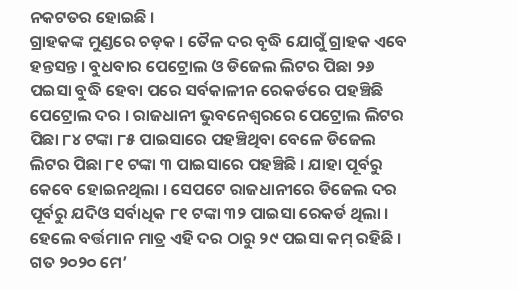ନକଟତର ହୋଇଛି ।
ଗ୍ରାହକଙ୍କ ମୁଣ୍ଡରେ ଚଡ଼କ । ତୈଳ ଦର ବୃଦ୍ଧି ଯୋଗୁଁ ଗ୍ରାହକ ଏବେ ହନ୍ତସନ୍ତ । ବୁଧବାର ପେଟ୍ରୋଲ ଓ ଡିଜେଲ ଲିଟର ପିଛା ୨୬ ପଇସା ବୁଦ୍ଧି ହେବା ପରେ ସର୍ବକାଳୀନ ରେକର୍ଡରେ ପହଞ୍ଚିଛି ପେଟ୍ରୋଲ ଦର । ରାଜଧାନୀ ଭୁବନେଶ୍ୱରରେ ପେଟ୍ରୋଲ ଲିଟର ପିଛା ୮୪ ଟଙ୍କା ୮୫ ପାଇସାରେ ପହଞ୍ଚିଥିବା ବେଳେ ଡିଜେଲ ଲିଟର ପିଛା ୮୧ ଟଙ୍କା ୩ ପାଇସାରେ ପହଞ୍ଚିଛି । ଯାହା ପୂର୍ବରୁ କେବେ ହୋଇନଥିଲା । ସେପଟେ ରାଜଧାନୀରେ ଡିଜେଲ ଦର ପୂର୍ବରୁ ଯଦିଓ ସର୍ବାଧିକ ୮୧ ଟଙ୍କା ୩୨ ପାଇସା ରେକର୍ଡ ଥିଲା । ହେଲେ ବର୍ତ୍ତମାନ ମାତ୍ର ଏହି ଦର ଠାରୁ ୨୯ ପଇସା କମ୍ ରହିଛି ।
ଗତ ୨୦୨୦ ମେ’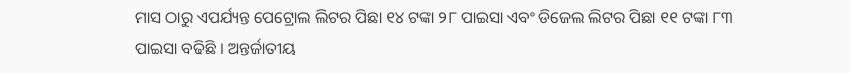ମାସ ଠାରୁ ଏପର୍ଯ୍ୟନ୍ତ ପେଟ୍ରୋଲ ଲିଟର ପିଛା ୧୪ ଟଙ୍କା ୨୮ ପାଇସା ଏବଂ ଡିଜେଲ ଲିଟର ପିଛା ୧୧ ଟଙ୍କା ୮୩ ପାଇସା ବଢିଛି । ଅନ୍ତର୍ଜାତୀୟ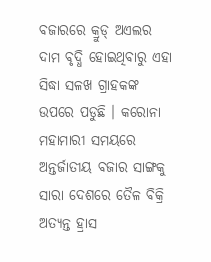ବଜାରରେ କ୍ରୁଡ୍ ଅଏଲର ଦାମ ବୃଦ୍ଧି ହୋଇଥିବାରୁ ଏହା ସିଦ୍ଧା ସଳଖ ଗ୍ରାହକଙ୍କ ଉପରେ ପଡୁଛି । କରୋନା ମହାମାରୀ ସମୟରେ ଅନ୍ତର୍ଜାତୀୟ ବଜାର ସାଙ୍ଗକୁ ସାରା ଦେଶରେ ତୈଳ ବିକ୍ରି ଅତ୍ୟନ୍ତ ହ୍ରାସ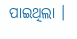ପାଇଥିଲା ।